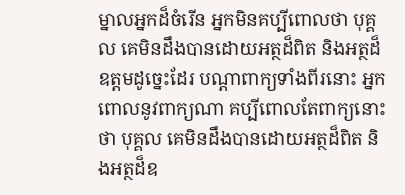ម្នាលអ្នកដ៏ចំរើន អ្នកមិនគប្បីពោលថា បុគ្គល គេមិនដឹងបានដោយអត្ថដ៏ពិត និងអត្ថដ៏ឧត្តមដូច្នេះដែរ បណ្តាពាក្យទាំងពីរនោះ អ្នកពោលនូវពាក្យណា គប្បីពោលតែពាក្យនោះថា បុគ្គល គេមិនដឹងបានដោយអត្ថដ៏ពិត និងអត្ថដ៏ឧ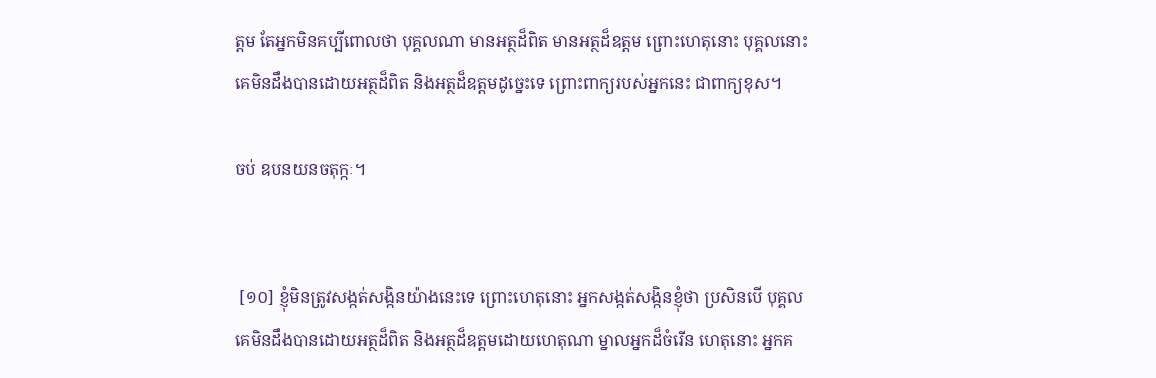ត្តម តែអ្នកមិនគប្បីពោលថា បុគ្គលណា មានអត្ថដ៏ពិត មានអត្ថដ៏ឧត្តម ព្រោះហេតុនោះ បុគ្គលនោះ គេមិនដឹងបានដោយអត្ថដ៏ពិត និងអត្ថដ៏ឧត្តមដូច្នេះទេ ព្រោះពាក្យរបស់អ្នកនេះ ជាពាក្យខុស។

ចប់ ឧបនយនចតុក្កៈ។


 [១០] ខ្ញុំមិនត្រូវសង្កត់សង្កិនយ៉ាងនេះទេ ព្រោះហេតុនោះ អ្នកសង្កត់សង្កិនខ្ញុំថា ប្រសិនបើ បុគ្គលគេមិនដឹងបានដោយអត្ថដ៏ពិត និងអត្ថដ៏ឧត្តមដោយហេតុណា ម្នាលអ្នកដ៏ចំរើន ហេតុនោះ អ្នកគ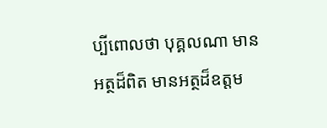ប្បីពោលថា បុគ្គលណា មានអត្ថដ៏ពិត មានអត្ថដ៏ឧត្តម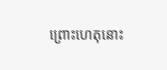ព្រោះហេតុនោះ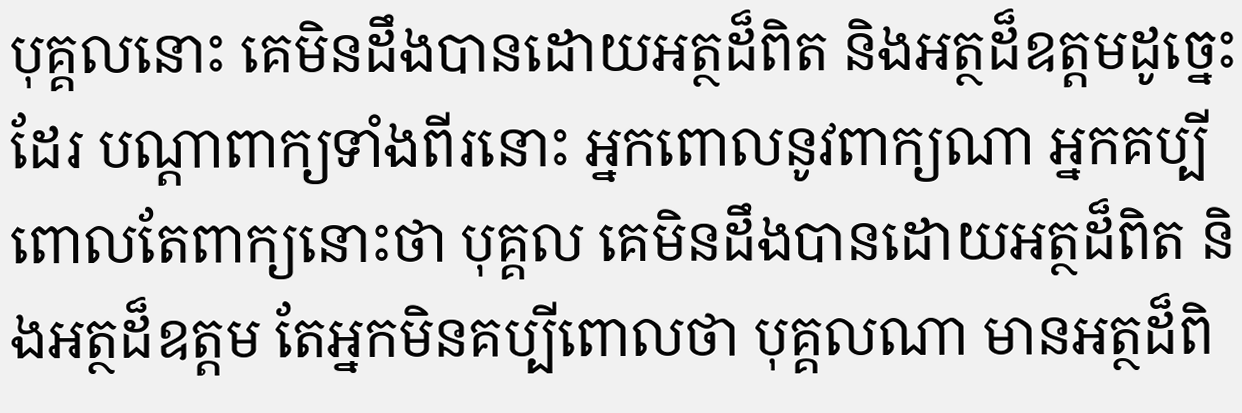បុគ្គលនោះ គេមិនដឹងបានដោយអត្ថដ៏ពិត និងអត្ថដ៏ឧត្តមដូច្នេះដែរ បណ្តាពាក្យទាំងពីរនោះ អ្នកពោលនូវពាក្យណា អ្នកគប្បីពោលតែពាក្យនោះថា បុគ្គល គេមិនដឹងបានដោយអត្ថដ៏ពិត និងអត្ថដ៏ឧត្តម តែអ្នកមិនគប្បីពោលថា បុគ្គលណា មានអត្ថដ៏ពិ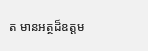ត មានអត្ថដ៏ឧត្តម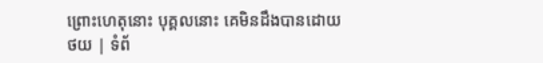ព្រោះហេតុនោះ បុគ្គលនោះ គេមិនដឹងបានដោយ
ថយ | ទំព័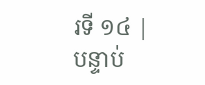រទី ១៤ | បន្ទាប់